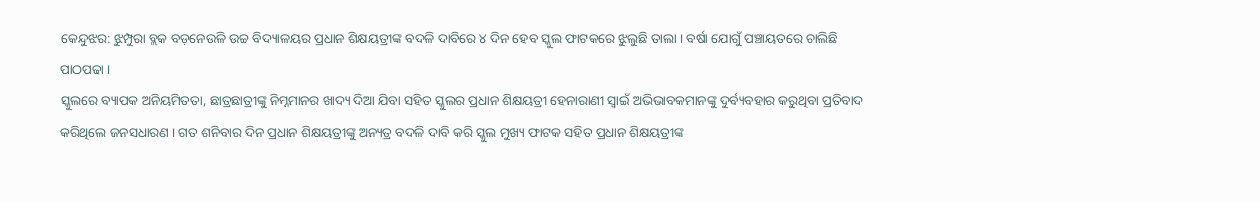କେନ୍ଦୁଝର: ଝୁମ୍ପୁରା ବ୍ଲକ ବଡ଼ନେଉଳି ଉଚ୍ଚ ବିଦ୍ୟାଳୟର ପ୍ରଧାନ ଶିକ୍ଷୟତ୍ରୀଙ୍କ ବଦଳି ଦାବିରେ ୪ ଦିନ ହେବ ସ୍କୁଲ ଫାଟକରେ ଝୁଲୁଛି ତାଲା । ବର୍ଷା ଯୋଗୁଁ ପଞ୍ଚାୟତରେ ଚାଲିଛି ପାଠପଢା ।
ସ୍କୁଲରେ ବ୍ୟାପକ ଅନିୟମିତତା, ଛାତ୍ରଛାତ୍ରୀଙ୍କୁ ନିମ୍ନମାନର ଖାଦ୍ୟ ଦିଆ ଯିବା ସହିତ ସ୍କୁଲର ପ୍ରଧାନ ଶିକ୍ଷୟତ୍ରୀ ହେନାରାଣୀ ସ୍ୱାଇଁ ଅଭିଭାବକମାନଙ୍କୁ ଦୁର୍ବ୍ୟବହାର କରୁଥିବା ପ୍ରତିବାଦ କରିଥିଲେ ଜନସଧାରଣ । ଗତ ଶନିବାର ଦିନ ପ୍ରଧାନ ଶିକ୍ଷୟତ୍ରୀଙ୍କୁ ଅନ୍ୟତ୍ର ବଦଳି ଦାବି କରି ସ୍କୁଲ ମୁଖ୍ୟ ଫାଟକ ସହିତ ପ୍ରଧାନ ଶିକ୍ଷୟତ୍ରୀଙ୍କ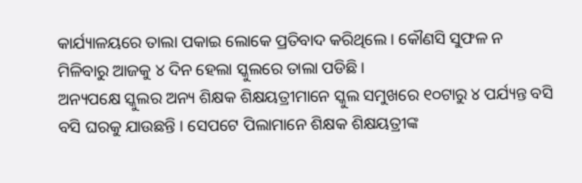କାର୍ଯ୍ୟାଳୟରେ ତାଲା ପକାଇ ଲୋକେ ପ୍ରତିବାଦ କରିଥିଲେ । କୌଣସି ସୁଫଳ ନ ମିଳିବାରୁ ଆଜକୁ ୪ ଦିନ ହେଲା ସ୍କୁଲରେ ତାଲା ପଡିଛି ।
ଅନ୍ୟପକ୍ଷେ ସ୍କୁଲର ଅନ୍ୟ ଶିକ୍ଷକ ଶିକ୍ଷୟତ୍ରୀମାନେ ସ୍କୁଲ ସମୁଖରେ ୧୦ଟାରୁ ୪ ପର୍ଯ୍ୟନ୍ତ ବସି ବସି ଘରକୁ ଯାଉଛନ୍ତି । ସେପଟେ ପିଲାମାନେ ଶିକ୍ଷକ ଶିକ୍ଷୟତ୍ରୀଙ୍କ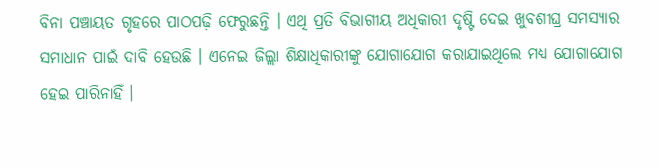ବିନା ପଞ୍ଚାୟତ ଗୃହରେ ପାଠପଢ଼ି ଫେରୁଛନ୍ତି । ଏଥି ପ୍ରତି ବିଭାଗୀୟ ଅଧିକାରୀ ଦୃଷ୍ଟି ଦେଇ ଖୁବଶୀଘ୍ର ସମସ୍ୟାର ସମାଧାନ ପାଇଁ ଦାବି ହେଉଛି । ଏନେଇ ଜିଲ୍ଲା ଶିକ୍ଷାଧିକାରୀଙ୍କୁ ଯୋଗାଯୋଗ କରାଯାଇଥିଲେ ମଧ୍ୟ ଯୋଗାଯୋଗ ହେଇ ପାରିନାହିଁ ।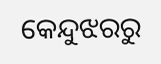କେନ୍ଦୁଝରରୁ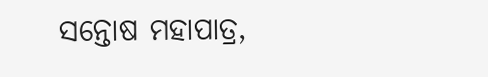ସନ୍ତୋଷ ମହାପାତ୍ର,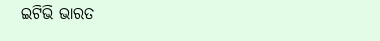ଇଟିଭି ଭାରତ